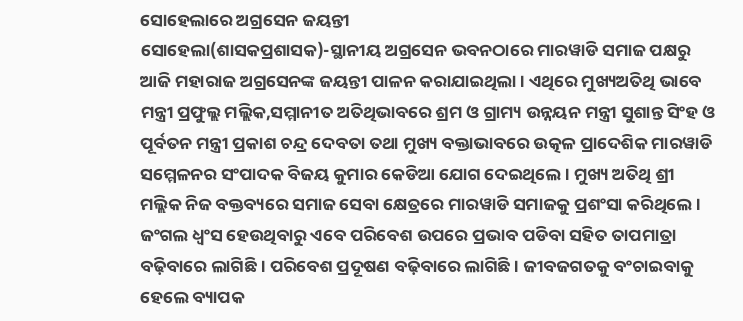ସୋହେଲାରେ ଅଗ୍ରସେନ ଜୟନ୍ତୀ
ସୋହେଲା(ଶାସକପ୍ରଶାସକ)-ସ୍ଥାନୀୟ ଅଗ୍ରସେନ ଭବନଠାରେ ମାରୱାଡି ସମାଜ ପକ୍ଷରୁ ଆଜି ମହାରାଜ ଅଗ୍ରସେନଙ୍କ ଜୟନ୍ତୀ ପାଳନ କରାଯାଇଥିଲା । ଏଥିରେ ମୁଖ୍ୟଅତିଥି ଭାବେ ମନ୍ତ୍ରୀ ପ୍ରଫୁଲ୍ଲ ମଲ୍ଲିକ,ସମ୍ମାନୀତ ଅତିଥିଭାବରେ ଶ୍ରମ ଓ ଗ୍ରାମ୍ୟ ଉନ୍ନୟନ ମନ୍ତ୍ରୀ ସୁଶାନ୍ତ ସିଂହ ଓ ପୂର୍ବତନ ମନ୍ତ୍ରୀ ପ୍ରକାଶ ଚନ୍ଦ୍ର ଦେବତା ତଥା ମୁଖ୍ୟ ବକ୍ତାଭାବରେ ଉତ୍କଳ ପ୍ରାଦେଶିକ ମାରୱାଡି ସମ୍ମେଳନର ସଂପାଦକ ବିଜୟ କୁମାର କେଡିଆ ଯୋଗ ଦେଇଥିଲେ । ମୁଖ୍ୟ ଅତିଥି ଶ୍ରୀ ମଲ୍ଲିକ ନିଜ ବକ୍ତବ୍ୟରେ ସମାଜ ସେବା କ୍ଷେତ୍ରରେ ମାରୱାଡି ସମାଜକୁ ପ୍ରଶଂସା କରିଥିଲେ । ଜଂଗଲ ଧ୍ୱଂସ ହେଉଥିବାରୁ ଏବେ ପରିବେଶ ଉପରେ ପ୍ରଭାବ ପଡିବା ସହିତ ତାପମାତ୍ରା ବଢ଼ିବାରେ ଲାଗିଛି । ପରିବେଶ ପ୍ରଦୂଷଣ ବଢ଼ିବାରେ ଲାଗିଛି । ଜୀବଜଗତକୁ ବଂଚାଇବାକୁ ହେଲେ ବ୍ୟାପକ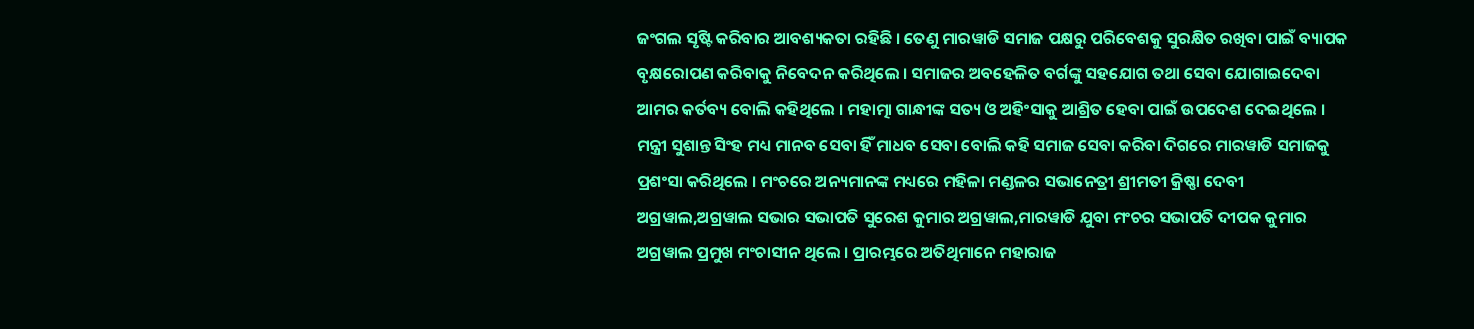ଜଂଗଲ ସୃଷ୍ଟି କରିବାର ଆବଶ୍ୟକତା ରହିଛି । ତେଣୁ ମାରୱାଡି ସମାଜ ପକ୍ଷରୁ ପରିବେଶକୁ ସୁରକ୍ଷିତ ରଖିବା ପାଇଁ ବ୍ୟାପକ ବୃକ୍ଷରୋପଣ କରିବାକୁ ନିବେଦନ କରିଥିଲେ । ସମାଜର ଅବହେଳିତ ବର୍ଗଙ୍କୁ ସହଯୋଗ ତଥା ସେବା ଯୋଗାଇଦେବା ଆମର କର୍ତବ୍ୟ ବୋଲି କହିଥିଲେ । ମହାତ୍ମା ଗାନ୍ଧୀଙ୍କ ସତ୍ୟ ଓ ଅହିଂସାକୁ ଆଶ୍ରିତ ହେବା ପାଇଁ ଉପଦେଶ ଦେଇଥିଲେ । ମନ୍ତ୍ରୀ ସୁଶାନ୍ତ ସିଂହ ମଧ୍ୟ ମାନବ ସେବା ହିଁ ମାଧବ ସେବା ବୋଲି କହି ସମାଜ ସେବା କରିବା ଦିଗରେ ମାରୱାଡି ସମାଜକୁ ପ୍ରଶଂସା କରିଥିଲେ । ମଂଚରେ ଅନ୍ୟମାନଙ୍କ ମଧ୍ୟରେ ମହିଳା ମଣ୍ଡଳର ସଭାନେତ୍ରୀ ଶ୍ରୀମତୀ କ୍ରିଷ୍ଣା ଦେବୀ ଅଗ୍ରୱାଲ,ଅଗ୍ରୱାଲ ସଭାର ସଭାପତି ସୁରେଶ କୁମାର ଅଗ୍ରୱାଲ,ମାରୱାଡି ଯୁବା ମଂଚର ସଭାପତି ଦୀପକ କୁମାର ଅଗ୍ରୱାଲ ପ୍ରମୁଖ ମଂଚାସୀନ ଥିଲେ । ପ୍ରାରମ୍ଭରେ ଅତିଥିମାନେ ମହାରାଜ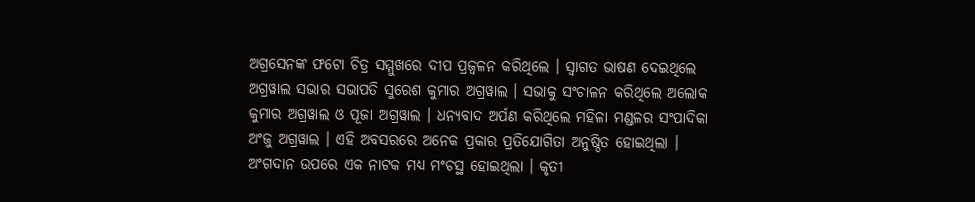ଅଗ୍ରସେନଙ୍କ ଫଟୋ ଚିତ୍ର ସମ୍ମୁଖରେ ଦୀପ ପ୍ରଜ୍ୱଳନ କରିଥିଲେ । ସ୍ୱାଗତ ଭାଷଣ ଦେଇଥିଲେ ଅଗ୍ରୱାଲ ସଭାର ସଭାପତି ସୁରେଶ କୁମାର ଅଗ୍ରୱାଲ । ସଭାକୁ ସଂଚାଳନ କରିଥିଲେ ଅଲୋକ କୁମାର ଅଗ୍ରୱାଲ ଓ ପୂଜା ଅଗ୍ରୱାଲ । ଧନ୍ୟବାଦ ଅର୍ପଣ କରିଥିଲେ ମହିଳା ମଣ୍ଡଳର ସଂପାଦିକା ଅଂଜୁ ଅଗ୍ରୱାଲ । ଏହି ଅବସରରେ ଅନେକ ପ୍ରକାର ପ୍ରତିଯୋଗିତା ଅନୁଷ୍ଠିତ ହୋଇଥିଲା । ଅଂଗଦାନ ଉପରେ ଏକ ନାଟକ ମଧ୍ୟ ମଂଚସ୍ଥ ହୋଇଥିଲା । କୃତୀ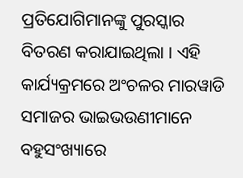ପ୍ରତିଯୋଗିମାନଙ୍କୁ ପୁରସ୍କାର ବିତରଣ କରାଯାଇଥିଲା । ଏହି କାର୍ଯ୍ୟକ୍ରମରେ ଅଂଚଳର ମାରୱାଡି ସମାଜର ଭାଇଭଉଣୀମାନେ ବହୁସଂଖ୍ୟାରେ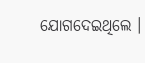ଯୋଗଦେଇଥିଲେ ।